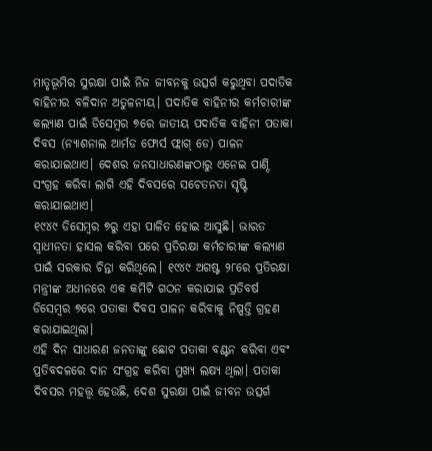ମାତୃଭୂମିର ସୁରକ୍ଷା ପାଇଁ ନିଜ ଜୀବନକୁ ଉତ୍ସର୍ଗ କରୁଥିବା ପଦାତିକ ବାହିନୀର ବଳିଦାନ ଅତୁଳନୀୟ। ପଦାତିକ ବାହିନୀର କର୍ମଚାରୀଙ୍କ କଲ୍ୟାଣ ପାଇଁ ଡିସେମ୍ବର ୭ରେ ଜାତୀୟ ପଦାତିକ ବାହିନୀ ପତାକା ଦିବସ (ନ୍ୟାଶନାଲ ଆର୍ମଡ ଫୋର୍ସ ଫ୍ଲାଗ୍ ଡେ) ପାଳନ କରାଯାଇଥାଏ। ଦେଶର ଜନସାଧାରଣଙ୍କଠାରୁ ଏନେଇ ପାଣ୍ଠି ସଂଗ୍ରହ କରିବା ଲାଗି ଏହି ଦିବସରେ ସଚେତନତା ସୃଷ୍ଟି କରାଯାଇଥାଏ।
୧୯୪୯ ଡିସେମ୍ବର ୭ରୁ ଏହା ପାଳିତ ହୋଇ ଆସୁଛି। ଭାରତ ସ୍ବାଧୀନତା ହାସଲ କରିବା ପରେ ପ୍ରତିରକ୍ଷା କର୍ମଚାରୀଙ୍କ କଲ୍ୟାଣ ପାଇଁ ସରକାର ଚିନ୍ତା କରିଥିଲେ। ୧୯୪୯ ଅଗଷ୍ଟ ୨୮ରେ ପ୍ରତିରକ୍ଷା ମନ୍ତ୍ରୀଙ୍କ ଅଧୀନରେ ଏକ କମିଟି ଗଠନ କରାଯାଇ ପ୍ରତିବର୍ଷ ଡିସେମ୍ବର ୭ରେ ପତାକା ଦିବସ ପାଳନ କରିବାକୁ ନିଷ୍ପତ୍ତି ଗ୍ରହଣ କରାଯାଇଥିଲା।
ଏହି ଦିନ ସାଧାରଣ ଜନତାଙ୍କୁ ଛୋଟ ପତାକା ବଣ୍ଟନ କରିବା ଏବଂ ପ୍ରତିବଦଳରେ ଦାନ ସଂଗ୍ରହ କରିବା ମୁଖ୍ୟ ଲକ୍ଷ୍ୟ ଥିଲା। ପତାକା ଦିବସର ମହତ୍ତ୍ୱ ହେଉଛି, ଦେଶ ସୁରକ୍ଷା ପାଇଁ ଜୀବନ ଉତ୍ସର୍ଗ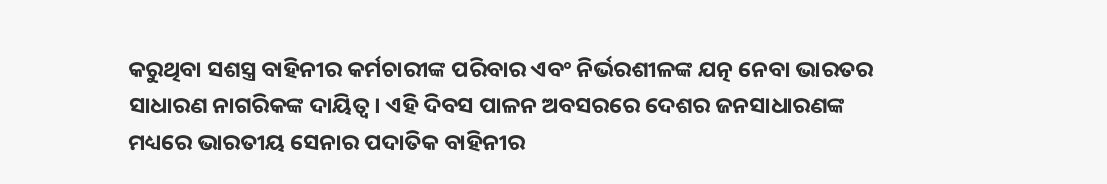କରୁଥିବା ସଶସ୍ତ୍ର ବାହିନୀର କର୍ମଚାରୀଙ୍କ ପରିବାର ଏବଂ ନିର୍ଭରଶୀଳଙ୍କ ଯତ୍ନ ନେବା ଭାରତର ସାଧାରଣ ନାଗରିକଙ୍କ ଦାୟିତ୍ୱ। ଏହି ଦିବସ ପାଳନ ଅବସରରେ ଦେଶର ଜନସାଧାରଣଙ୍କ ମଧ୍ୟରେ ଭାରତୀୟ ସେନାର ପଦାତିକ ବାହିନୀର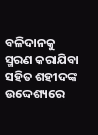ବଳିଦାନକୁ ସ୍ମରଣ କରାଯିବା ସହିତ ଶହୀଦଙ୍କ ଉଦ୍ଦେଶ୍ୟରେ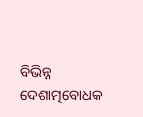ବିଭିନ୍ନ ଦେଶାତ୍ମବୋଧକ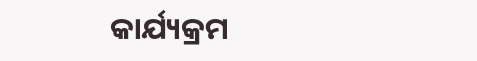କାର୍ଯ୍ୟକ୍ରମ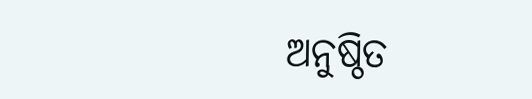ଅନୁଷ୍ଠିତ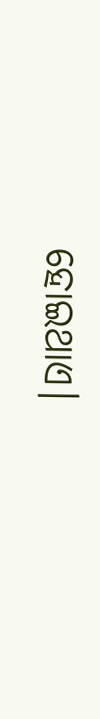ହୋଇଥାଏ।